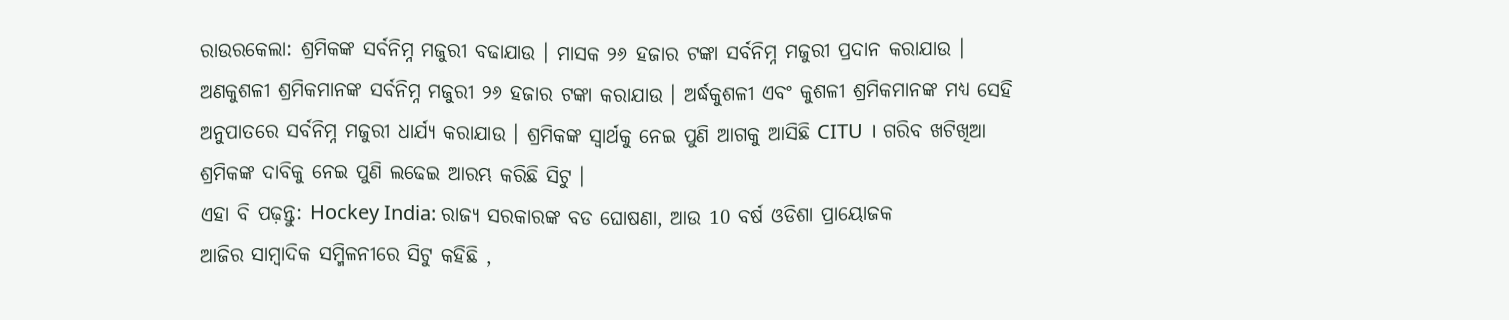ରାଉରକେଲା: ଶ୍ରମିକଙ୍କ ସର୍ବନିମ୍ନ ମଜୁରୀ ବଢାଯାଉ । ମାସକ ୨୬ ହଜାର ଟଙ୍କା ସର୍ବନିମ୍ନ ମଜୁରୀ ପ୍ରଦାନ କରାଯାଉ । ଅଣକୁଶଳୀ ଶ୍ରମିକମାନଙ୍କ ସର୍ବନିମ୍ନ ମଜୁରୀ ୨୬ ହଜାର ଟଙ୍କା କରାଯାଉ । ଅର୍ଦ୍ଧକୁଶଳୀ ଏବଂ କୁଶଳୀ ଶ୍ରମିକମାନଙ୍କ ମଧ୍ୟ ସେହି ଅନୁପାତରେ ସର୍ବନିମ୍ନ ମଜୁରୀ ଧାର୍ଯ୍ୟ କରାଯାଉ । ଶ୍ରମିକଙ୍କ ସ୍ୱାର୍ଥକୁ ନେଇ ପୁଣି ଆଗକୁ ଆସିଛି CITU । ଗରିବ ଖଟିଖିଆ ଶ୍ରମିକଙ୍କ ଦାବିକୁ ନେଇ ପୁଣି ଲଢେଇ ଆରମ୍ଭ କରିଛି ସିଟୁ ।
ଏହା ବି ପଢ଼ନ୍ତୁ: Hockey India: ରାଜ୍ୟ ସରକାରଙ୍କ ବଡ ଘୋଷଣା, ଆଉ 10 ବର୍ଷ ଓଡିଶା ପ୍ରାୟୋଜକ
ଆଜିର ସାମ୍ବାଦିକ ସମ୍ମିଳନୀରେ ସିଟୁ କହିଛି ,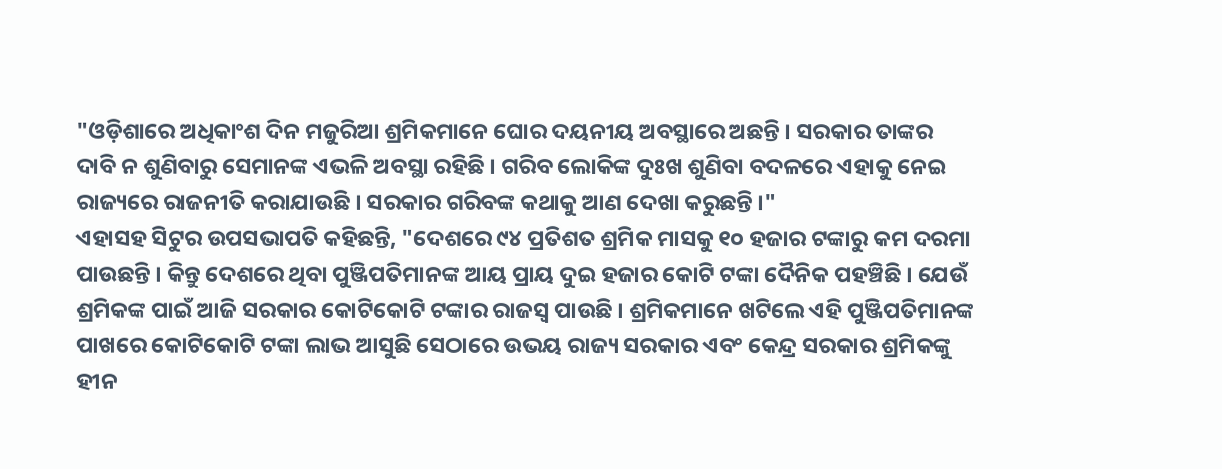"ଓଡ଼ିଶାରେ ଅଧିକାଂଶ ଦିନ ମଜୁରିଆ ଶ୍ରମିକମାନେ ଘୋର ଦୟନୀୟ ଅବସ୍ଥାରେ ଅଛନ୍ତି । ସରକାର ତାଙ୍କର ଦାବି ନ ଶୁଣିବାରୁ ସେମାନଙ୍କ ଏଭଳି ଅବସ୍ଥା ରହିଛି । ଗରିବ ଲୋକିଙ୍କ ଦୁଃଖ ଶୁଣିବା ବଦଳରେ ଏହାକୁ ନେଇ ରାଜ୍ୟରେ ରାଜନୀତି କରାଯାଉଛି । ସରକାର ଗରିବଙ୍କ କଥାକୁ ଆଣ ଦେଖା କରୁଛନ୍ତି ।"
ଏହାସହ ସିଟୁର ଉପସଭାପତି କହିଛନ୍ତି, "ଦେଶରେ ୯୪ ପ୍ରତିଶତ ଶ୍ରମିକ ମାସକୁ ୧୦ ହଜାର ଟଙ୍କାରୁ କମ ଦରମା ପାଉଛନ୍ତି । କିନ୍ତୁ ଦେଶରେ ଥିବା ପୁଞ୍ଜିପତିମାନଙ୍କ ଆୟ ପ୍ରାୟ ଦୁଇ ହଜାର କୋଟି ଟଙ୍କା ଦୈନିକ ପହଞ୍ଚିଛି । ଯେଉଁ ଶ୍ରମିକଙ୍କ ପାଇଁ ଆଜି ସରକାର କୋଟିକୋଟି ଟଙ୍କାର ରାଜସ୍ୱ ପାଉଛି । ଶ୍ରମିକମାନେ ଖଟିଲେ ଏହି ପୁଞ୍ଜିପତିମାନଙ୍କ ପାଖରେ କୋଟିକୋଟି ଟଙ୍କା ଲାଭ ଆସୁଛି ସେଠାରେ ଉଭୟ ରାଜ୍ୟ ସରକାର ଏବଂ କେନ୍ଦ୍ର ସରକାର ଶ୍ରମିକଙ୍କୁ ହୀନ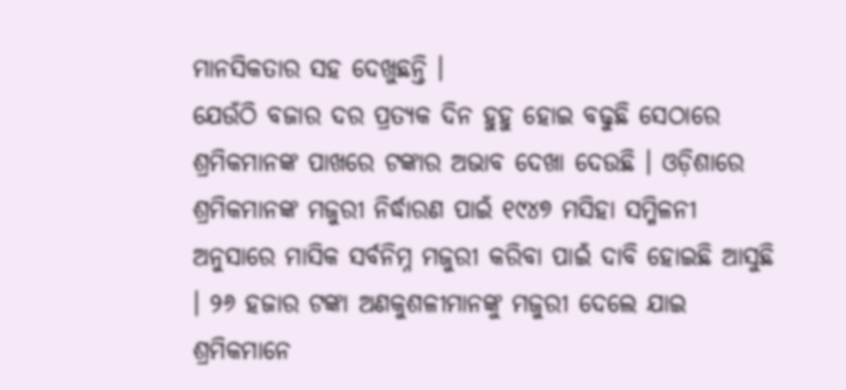ମାନସିକତାର ସହ ଦେଖୁଛନ୍ତି ।
ଯେଉଁଠି ବଜାର ଦର ପ୍ରତ୍ୟକ ଦିନ ହୁହୁ ହୋଇ ବଢୁଛି ସେଠାରେ ଶ୍ରମିକମାନଙ୍କ ପାଖରେ ଟଙ୍କାର ଅଭାବ ଦେଖା ଦେଉଛି । ଓଡ଼ିଶାରେ ଶ୍ରମିକମାନଙ୍କ ମଜୁରୀ ନିର୍ଦ୍ଧାରଣ ପାଇଁ ୧୯୪୭ ମସିହା ସମ୍ମିଳନୀ ଅନୁସାରେ ମାସିକ ସର୍ବନିମ୍ନ ମଜୁରୀ କରିବା ପାଇଁ ଦାବି ହୋଇଛି ଆସୁଛି । ୨୬ ହଜାର ଟଙ୍କା ଅଣକୁଶଳୀମାନଙ୍କୁ ମଜୁରୀ ଦେଲେ ଯାଇ ଶ୍ରମିକମାନେ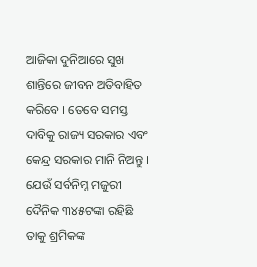ଆଜିକା ଦୁନିଆରେ ସୁଖ ଶାନ୍ତିରେ ଜୀବନ ଅତିବାହିତ କରିବେ । ତେବେ ସମସ୍ତ ଦାବିକୁ ରାଜ୍ୟ ସରକାର ଏବଂ କେନ୍ଦ୍ର ସରକାର ମାନି ନିଅନ୍ତୁ । ଯେଉଁ ସର୍ବନିମ୍ନ ମଜୁରୀ ଦୈନିକ ୩୪୫ଟଙ୍କା ରହିଛି ତାକୁ ଶ୍ରମିକଙ୍କ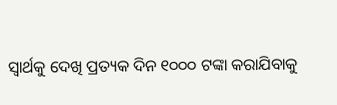ସ୍ୱାର୍ଥକୁ ଦେଖି ପ୍ରତ୍ୟକ ଦିନ ୧୦୦୦ ଟଙ୍କା କରାଯିବାକୁ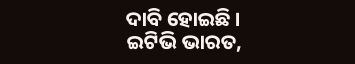ଦାବି ହୋଇଛି ।
ଇଟିଭି ଭାରତ,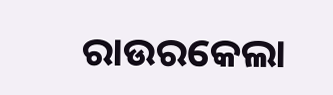ରାଉରକେଲା